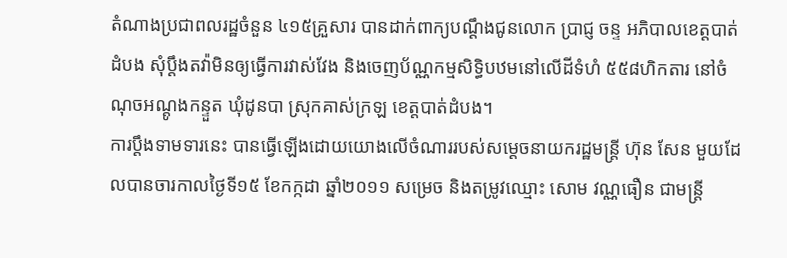តំណាងប្រជាពលរដ្ឋចំនួន ៤១៥គ្រួសារ បានដាក់ពាក្យបណ្ដឹងជូនលោក ប្រាជ្ញ ចន្ទ អភិបាលខេត្តបាត់ដំបង សុំប្ដឹងតវ៉ាមិនឲ្យធ្វើការវាស់វែង និងចេញប័ណ្ណកម្មសិទ្ធិបឋមនៅលើដីទំហំ ៥៥៨ហិកតារ នៅចំណុចអណ្ដូងកន្ទួត ឃុំដូនបា ស្រុកគាស់ក្រឡ ខេត្តបាត់ដំបង។
ការប្ដឹងទាមទារនេះ បានធ្វើឡើងដោយយោងលើចំណាររបស់សម្ដេចនាយករដ្ឋមន្ត្រី ហ៊ុន សែន មួយដែលបានចារកាលថ្ងៃទី១៥ ខែកក្កដា ឆ្នាំ២០១១ សម្រេច និងតម្រូវឈ្មោះ សោម វណ្ណធឿន ជាមន្ត្រី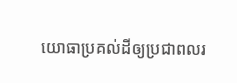យោធាប្រគល់ដីឲ្យប្រជាពលរ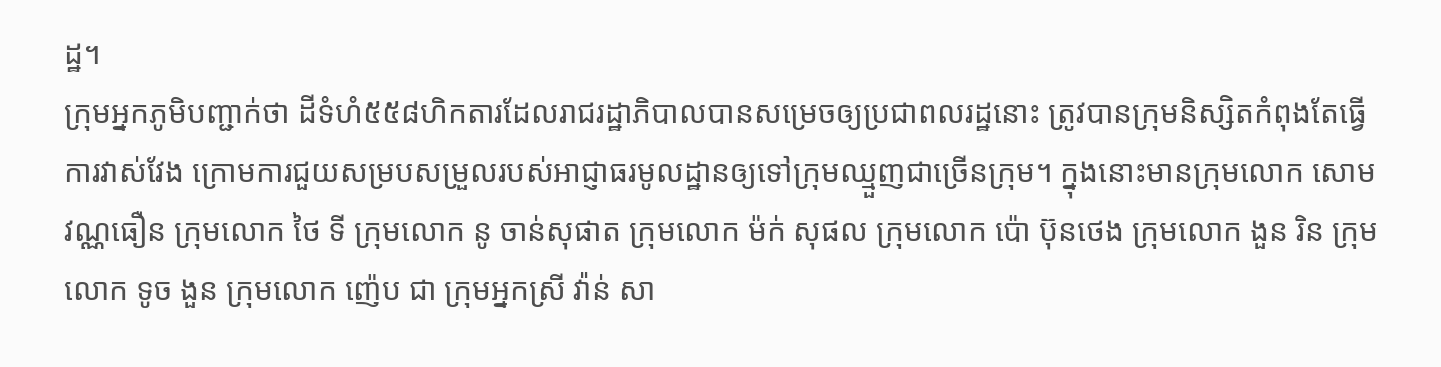ដ្ឋ។
ក្រុមអ្នកភូមិបញ្ជាក់ថា ដីទំហំ៥៥៨ហិកតារដែលរាជរដ្ឋាភិបាលបានសម្រេចឲ្យប្រជាពលរដ្ឋនោះ ត្រូវបានក្រុមនិស្សិតកំពុងតែធ្វើការវាស់វែង ក្រោមការជួយសម្របសម្រួលរបស់អាជ្ញាធរមូលដ្ឋានឲ្យទៅក្រុមឈ្មួញជាច្រើនក្រុម។ ក្នុងនោះមានក្រុមលោក សោម វណ្ណធឿន ក្រុមលោក ថៃ ទី ក្រុមលោក នូ ចាន់សុផាត ក្រុមលោក ម៉ក់ សុផល ក្រុមលោក ប៉ោ ប៊ុនថេង ក្រុមលោក ងួន រិន ក្រុមលោក ទូច ងួន ក្រុមលោក ញ៉េប ជា ក្រុមអ្នកស្រី វ៉ាន់ សា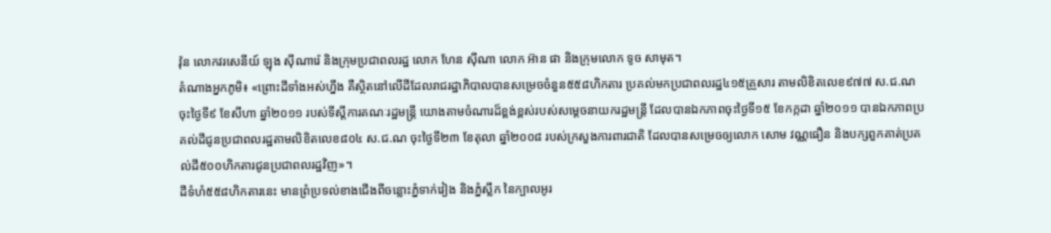វ៉ុន លោកវរសេនីយ៍ ឡុង ស៊ីណារ៉េ និងក្រុមប្រជាពលរដ្ឋ លោក ហែន ស៊ីណា លោក អ៊ាន ផា និងក្រុមលោក ទូច សាមុត។
តំណាងអ្នកភូមិ៖ «ព្រោះដីទាំងអស់ហ្នឹង គឺស្ថិតនៅលើដីដែលរាជរដ្ឋាភិបាលបានសម្រេចចំនួន៥៥៨ហិកតារ ប្រគល់មកប្រជាពលរដ្ឋ៤១៥គ្រួសារ តាមលិខិតលេខ៩៧៧ ស.ជ.ណ ចុះថ្ងៃទី៩ ខែសីហា ឆ្នាំ២០១១ របស់ទីស្ដីការគណៈរដ្ឋមន្ត្រី យោងតាមចំណារដ៏ខ្ពង់ខ្ពស់របស់សម្ដេចនាយករដ្ឋមន្ត្រី ដែលបានឯកភាពចុះថ្ងៃទី១៥ ខែកក្កដា ឆ្នាំ២០១១ បានឯកភាពប្រគល់ដីជូនប្រជាពលរដ្ឋតាមលិខិតលេខ៨០៤ ស.ជ.ណ ចុះថ្ងៃទី២៣ ខែតុលា ឆ្នាំ២០០៨ របស់ក្រសួងការពារជាតិ ដែលបានសម្រេចឲ្យលោក សោម វណ្ណធឿន និងបក្សពួកគាត់ប្រគល់ដី៥០០ហិកតារជូនប្រជាពលរដ្ឋវិញ»។
ដីទំហំ៥៥៨ហិកតារនេះ មានព្រំប្រទល់ខាងជើងពីចន្លោះភ្នំទាក់វៀង និងភ្នំស្លឹក នៃក្បាលអូរ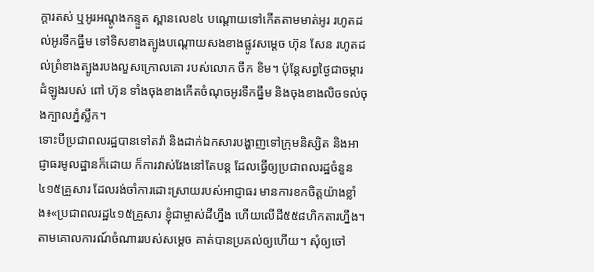ក្ដារតស់ ឬអូរអណ្ដូងកន្ទួត ស្ពានលេខ៤ បណ្ដោយទៅកើតតាមមាត់អូរ រហូតដល់អូរទឹកធ្នឹម ទៅទិសខាងត្បូងបណ្ដោយសងខាងផ្លូវសម្ដេច ហ៊ុន សែន រហូតដល់ព្រំខាងត្បូងរបងលួសក្រោលគោ របស់លោក ចឹក ខិម។ ប៉ុន្តែសព្វថ្ងៃជាចម្ការដំឡូងរបស់ ពៅ ហ៊ុន ទាំងចុងខាងកើតចំណុចអូរទឹកធ្នឹម និងចុងខាងលិចទល់ចុងក្បាលភ្នំស្លឹក។
ទោះបីប្រជាពលរដ្ឋបានទៅតវ៉ា និងដាក់ឯកសារបង្ហាញទៅក្រុមនិស្សិត និងអាជ្ញាធរមូលដ្ឋានក៏ដោយ ក៏ការវាស់វែងនៅតែបន្ត ដែលធ្វើឲ្យប្រជាពលរដ្ឋចំនួន៤១៥គ្រួសារ ដែលរង់ចាំការដោះស្រាយរបស់អាជ្ញាធរ មានការខកចិត្តយ៉ាងខ្លាំង៖«ប្រជាពលរដ្ឋ៤១៥គ្រួសារ ខ្ញុំជាម្ចាស់ដីហ្នឹង ហើយលើដី៥៥៨ហិកតារហ្នឹង។ តាមគោលការណ៍ចំណាររបស់សម្ដេច គាត់បានប្រគល់ឲ្យហើយ។ សុំឲ្យចៅ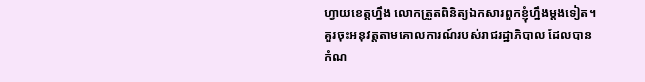ហ្វាយខេត្តហ្នឹង លោកត្រួតពិនិត្យឯកសារពួកខ្ញុំហ្នឹងម្ដងទៀត។ គួរចុះអនុវត្តតាមគោលការណ៍របស់រាជរដ្ឋាភិបាល ដែលបានកំណ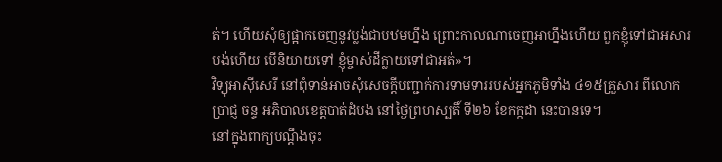ត់។ ហើយសុំឲ្យផ្អាកចេញនូវប្លង់ជាបឋមហ្នឹង ព្រោះកាលណាចេញអាហ្នឹងហើយ ពួកខ្ញុំទៅជាអសារបង់ហើយ បើនិយាយទៅ ខ្ញុំម្ចាស់ដីក្លាយទៅជាអត់»។
វិទ្យុអាស៊ីសេរី នៅពុំទាន់អាចសុំសេចក្ដីបញ្ជាក់ការទាមទាររបស់អ្នកភូមិទាំង ៤១៥គ្រួសារ ពីលោក ប្រាជ្ញ ចន្ទ អភិបាលខេត្តបាត់ដំបង នៅថ្ងៃព្រហស្បតិ៍ ទី២៦ ខែកក្កដា នេះបានទេ។
នៅក្នុងពាក្យបណ្ដឹងចុះ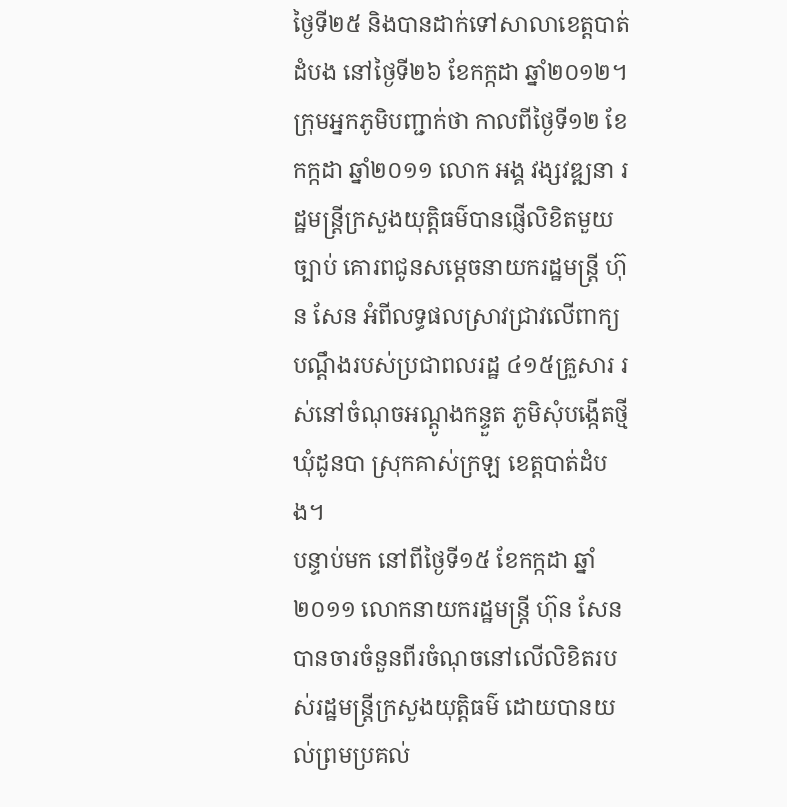ថ្ងៃទី២៥ និងបានដាក់ទៅសាលាខេត្តបាត់ដំបង នៅថ្ងៃទី២៦ ខែកក្កដា ឆ្នាំ២០១២។ ក្រុមអ្នកភូមិបញ្ជាក់ថា កាលពីថ្ងៃទី១២ ខែកក្កដា ឆ្នាំ២០១១ លោក អង្គ វង្សវឌ្ឍនា រដ្ឋមន្ត្រីក្រសួងយុត្តិធម៌បានផ្ញើលិខិតមួយច្បាប់ គោរពជូនសម្ដេចនាយករដ្ឋមន្ត្រី ហ៊ុន សែន អំពីលទ្ធផលស្រាវជ្រាវលើពាក្យបណ្ដឹងរបស់ប្រជាពលរដ្ឋ ៤១៥គ្រួសារ រស់នៅចំណុចអណ្ដូងកន្ទួត ភូមិសុំបង្កើតថ្មី ឃុំដូនបា ស្រុកគាស់ក្រឡ ខេត្តបាត់ដំបង។
បន្ទាប់មក នៅពីថ្ងៃទី១៥ ខែកក្កដា ឆ្នាំ២០១១ លោកនាយករដ្ឋមន្ត្រី ហ៊ុន សែន បានចារចំនួនពីរចំណុចនៅលើលិខិតរបស់រដ្ឋមន្ត្រីក្រសួងយុត្តិធម៌ ដោយបានយល់ព្រមប្រគល់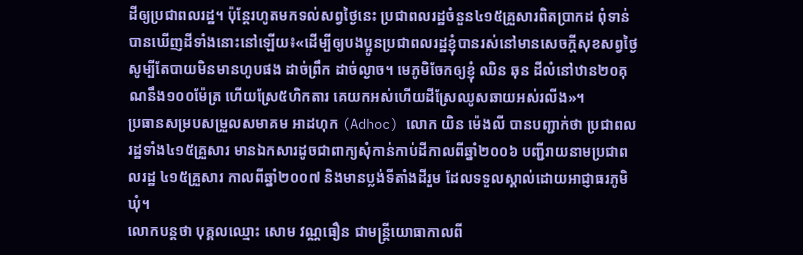ដីឲ្យប្រជាពលរដ្ឋ។ ប៉ុន្តែរហូតមកទល់សព្វថ្ងៃនេះ ប្រជាពលរដ្ឋចំនួន៤១៥គ្រួសារពិតប្រាកដ ពុំទាន់បានឃើញដីទាំងនោះនៅឡើយ៖«ដើម្បីឲ្យបងប្អូនប្រជាពលរដ្ឋខ្ញុំបានរស់នៅមានសេចក្ដីសុខសព្វថ្ងៃ សូម្បីតែបាយមិនមានហូបផង ដាច់ព្រឹក ដាច់ល្ងាច។ មេភូមិចែកឲ្យខ្ញុំ ឈិន ឆុន ដីលំនៅឋាន២០គុណនឹង១០០ម៉ែត្រ ហើយស្រែ៥ហិកតារ គេយកអស់ហើយដីស្រែឈូសឆាយអស់រលីង»។
ប្រធានសម្របសម្រួលសមាគម អាដហុក (Adhoc) លោក យិន ម៉េងលី បានបញ្ជាក់ថា ប្រជាពលរដ្ឋទាំង៤១៥គ្រួសារ មានឯកសារដូចជាពាក្យសុំកាន់កាប់ដីកាលពីឆ្នាំ២០០៦ បញ្ជីរាយនាមប្រជាពលរដ្ឋ ៤១៥គ្រួសារ កាលពីឆ្នាំ២០០៧ និងមានប្លង់ទីតាំងដីរួម ដែលទទួលស្គាល់ដោយអាជ្ញាធរភូមិឃុំ។
លោកបន្តថា បុគ្គលឈ្មោះ សោម វណ្ណធឿន ជាមន្ត្រីយោធាកាលពី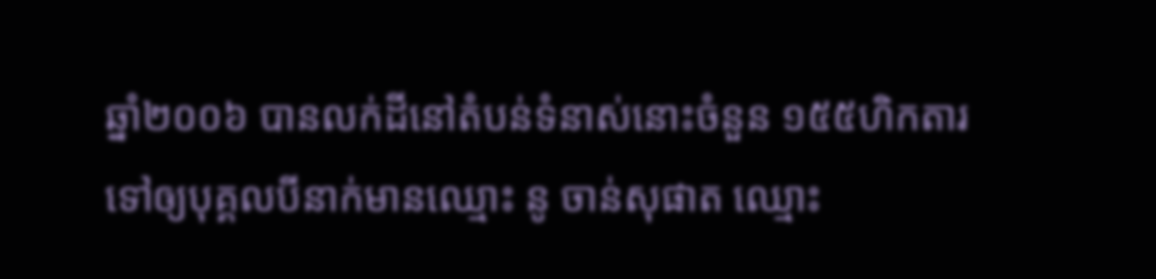ឆ្នាំ២០០៦ បានលក់ដីនៅតំបន់ទំនាស់នោះចំនួន ១៥៥ហិកតារ ទៅឲ្យបុគ្គលបីនាក់មានឈ្មោះ នូ ចាន់សុផាត ឈ្មោះ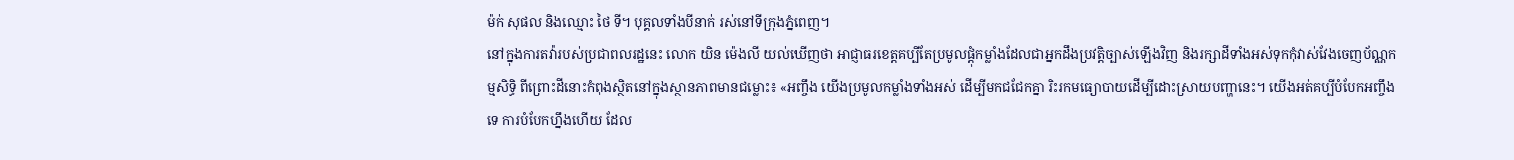ម៉ក់ សុផល និងឈ្មោះ ថៃ ទី។ បុគ្គលទាំងបីនាក់ រស់នៅទីក្រុងភ្នំពេញ។
នៅក្នុងការតវ៉ារបស់ប្រជាពលរដ្ឋនេះ លោក យិន ម៉េងលី យល់ឃើញថា អាជ្ញាធរខេត្តគប្បីតែប្រមូលផ្ដុំកម្លាំងដែលជាអ្នកដឹងប្រវត្តិច្បាស់ឡើងវិញ និងរក្សាដីទាំងអស់ទុកកុំវាស់វែងចេញប័ណ្ណកម្មសិទ្ធិ ពីព្រោះដីនោះកំពុងស្ថិតនៅក្នុងស្ថានភាពមានជម្លោះ៖ «អញ្ចឹង យើងប្រមូលកម្លាំងទាំងអស់ ដើម្បីមកជជែកគ្នា រិះរកមធ្យោបាយដើម្បីដោះស្រាយបញ្ហានេះ។ យើងអត់គប្បីបំបែកអញ្ចឹងទេ ការបំបែកហ្នឹងហើយ ដែល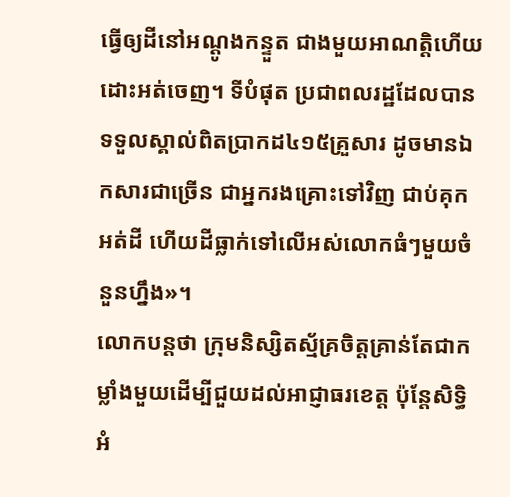ធ្វើឲ្យដីនៅអណ្ដូងកន្ទួត ជាងមួយអាណត្តិហើយ ដោះអត់ចេញ។ ទីបំផុត ប្រជាពលរដ្ឋដែលបានទទួលស្គាល់ពិតប្រាកដ៤១៥គ្រួសារ ដូចមានឯកសារជាច្រើន ជាអ្នករងគ្រោះទៅវិញ ជាប់គុកអត់ដី ហើយដីធ្លាក់ទៅលើអស់លោកធំៗមួយចំនួនហ្នឹង»។
លោកបន្តថា ក្រុមនិស្សិតស្ម័គ្រចិត្តគ្រាន់តែជាកម្លាំងមួយដើម្បីជួយដល់អាជ្ញាធរខេត្ត ប៉ុន្តែសិទ្ធិអំ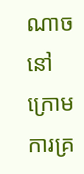ណាចនៅក្រោមការគ្រ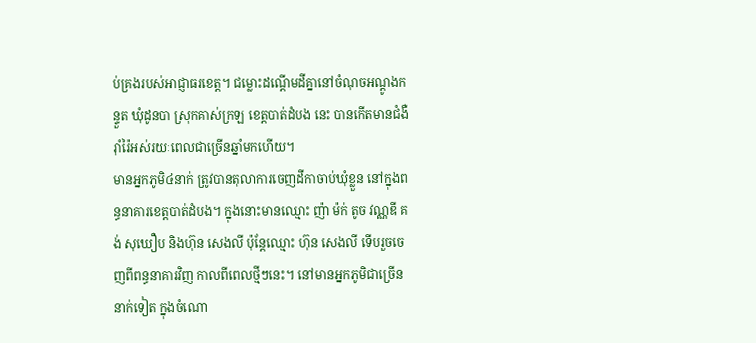ប់គ្រងរបស់អាជ្ញាធរខេត្ត។ ជម្លោះដណ្ដើមដីគ្នានៅចំណុចអណ្ដូងកន្ទួត ឃុំដូនបា ស្រុកគាស់ក្រឡ ខេត្តបាត់ដំបង នេះ បានកើតមានជំងឺរ៉ាំរ៉ៃអស់រយៈពេលជាច្រើនឆ្នាំមកហើយ។
មានអ្នកភូមិ៤នាក់ ត្រូវបានតុលាការចេញដីកាចាប់ឃុំខ្លួន នៅក្នុងពន្ធនាគារខេត្តបាត់ដំបង។ ក្នុងនោះមានឈ្មោះ ញ៉ា ម៉ក់ តូច វណ្ណឌី គង់ សុឃឿប និងហ៊ុន សេងលី ប៉ុន្តែឈ្មោះ ហ៊ុន សេងលី ទើបរួចចេញពីពន្ធនាគារវិញ កាលពីពេលថ្មីៗនេះ។ នៅមានអ្នកភូមិជាច្រើននាក់ទៀត ក្នុងចំណោ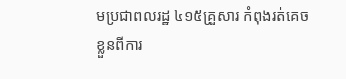មប្រជាពលរដ្ឋ ៤១៥គ្រួសារ កំពុងរត់គេចខ្លួនពីការ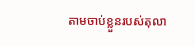តាមចាប់ខ្លួនរបស់តុលា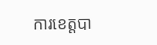ការខេត្តបា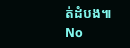ត់ដំបង៕
No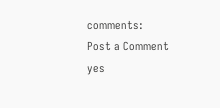comments:
Post a Comment
yes